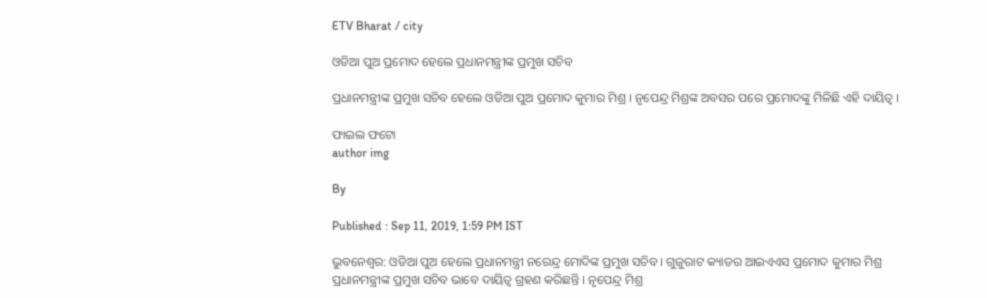ETV Bharat / city

ଓଡିଆ ପୁଅ ପ୍ରମୋଦ ହେଲେ ପ୍ରଧାନମନ୍ତ୍ରୀଙ୍କ ପ୍ରମୁଖ ସଚିବ

ପ୍ରଧାନମନ୍ତ୍ରୀଙ୍କ ପ୍ରମୁଖ ସଚିବ ହେଲେ ଓଡିଆ ପୁଅ ପ୍ରମୋଦ କୁମାର ମିଶ୍ର । ନୃପେନ୍ଦ୍ର ମିଶ୍ରଙ୍କ ଅବସର ପରେ ପ୍ରମୋଦଙ୍କୁ ମିଳିଛି ଏହି ଦାୟିତ୍ବ ।

ଫାଇଲ ଫଟୋ
author img

By

Published : Sep 11, 2019, 1:59 PM IST

ଭୁବନେଶ୍ବର: ଓଡିଆ ପୁଅ ହେଲେ ପ୍ରଧାନମନ୍ତ୍ରୀ ନରେନ୍ଦ୍ର ମୋଦିଙ୍କ ପ୍ରମୁଖ ସଚିବ । ଗୁଜୁରାଟ କ୍ୟାଡର ଆଇଏଏସ ପ୍ରମୋଦ କୁମାର ମିଶ୍ର ପ୍ରଧାନମନ୍ତ୍ରୀଙ୍କ ପ୍ରମୁଖ ସଚିବ ଭାବେ ଦାୟିତ୍ବ ଗ୍ରହଣ କରିଛନ୍ତି । ନୃପେନ୍ଦ୍ର ମିଶ୍ର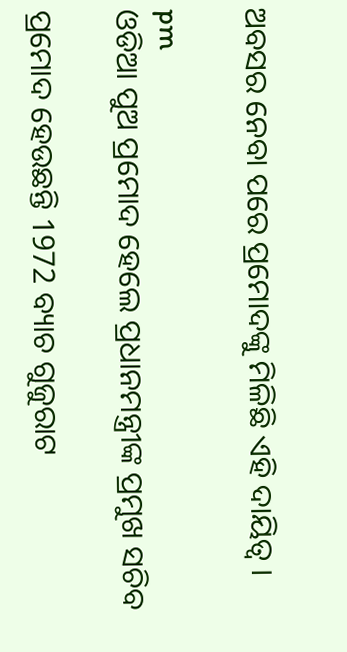ଅବସର ନେବା ପରେ ପ୍ରମୋଦଙ୍କୁ ମିଳିଛି ଏହି ଦାୟିତ୍ବ ।

pm
ଓଡିଆ ପୁଅ ପ୍ରମୋଦ ହେଲେ ପ୍ରଧାନମନ୍ତ୍ରୀଙ୍କ ପ୍ରମୁଖ ସଚିବ

ପ୍ରମୋଦ ହେଉଛନ୍ତି 1972 ବ୍ୟାଚ ଗୁଜୁରାଟ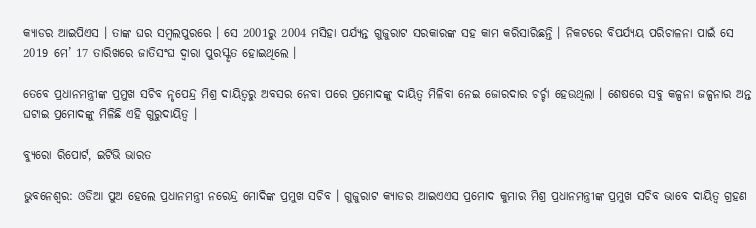କ୍ୟାଡର ଆଇପିଏସ । ତାଙ୍କ ଘର ସମ୍ବଲପୁରରେ । ସେ 2001ରୁ 2004 ମସିହା ପର୍ଯ୍ୟନ୍ତ ଗୁଜୁରାଟ ସରକାରଙ୍କ ସହ କାମ କରିସାରିଛନ୍ତି । ନିକଟରେ ବିପର୍ଯ୍ୟୟ ପରିଚାଳନା ପାଇଁ ସେ 2019 ମେ’ 17 ତାରିଖରେ ଜାତିସଂଘ ଦ୍ବାରା ପୁରସ୍କୃତ ହୋଇଥିଲେ ।

ତେବେ ପ୍ରଧାନମନ୍ତ୍ରୀଙ୍କ ପ୍ରମୁଖ ସଚିବ ନୃପେନ୍ଦ୍ର ମିଶ୍ର ଦାୟିତ୍ବରୁ ଅବସର ନେବା ପରେ ପ୍ରମୋଦଙ୍କୁ ଦାୟିତ୍ବ ମିଳିବା ନେଇ ଜୋରଦାର ଚର୍ଚ୍ଚା ହେଉଥିଲା । ଶେଷରେ ସବୁ କଳ୍ପନା ଜଳ୍ପନାର ଅନ୍ତ ଘଟାଇ ପ୍ରମୋଦଙ୍କୁ ମିଳିଛି ଏହି ଗୁରୁଦାୟିତ୍ବ ।

ବ୍ୟୁରୋ ରିପୋର୍ଟ, ଇଟିଭି ଭାରତ

ଭୁବନେଶ୍ବର: ଓଡିଆ ପୁଅ ହେଲେ ପ୍ରଧାନମନ୍ତ୍ରୀ ନରେନ୍ଦ୍ର ମୋଦିଙ୍କ ପ୍ରମୁଖ ସଚିବ । ଗୁଜୁରାଟ କ୍ୟାଡର ଆଇଏଏସ ପ୍ରମୋଦ କୁମାର ମିଶ୍ର ପ୍ରଧାନମନ୍ତ୍ରୀଙ୍କ ପ୍ରମୁଖ ସଚିବ ଭାବେ ଦାୟିତ୍ବ ଗ୍ରହଣ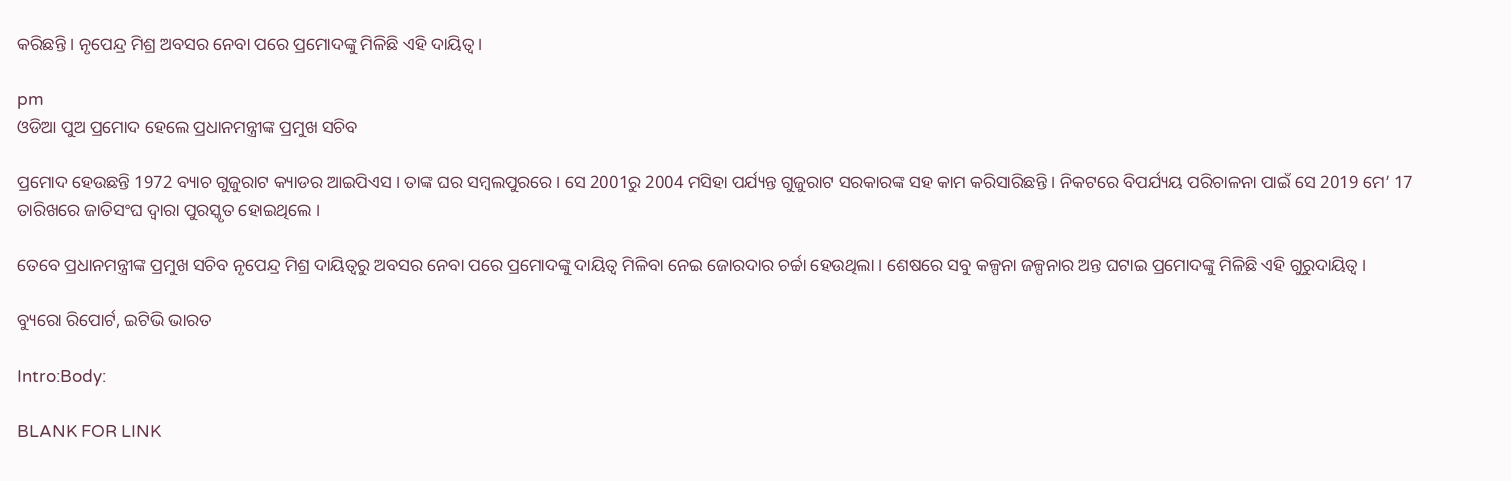କରିଛନ୍ତି । ନୃପେନ୍ଦ୍ର ମିଶ୍ର ଅବସର ନେବା ପରେ ପ୍ରମୋଦଙ୍କୁ ମିଳିଛି ଏହି ଦାୟିତ୍ବ ।

pm
ଓଡିଆ ପୁଅ ପ୍ରମୋଦ ହେଲେ ପ୍ରଧାନମନ୍ତ୍ରୀଙ୍କ ପ୍ରମୁଖ ସଚିବ

ପ୍ରମୋଦ ହେଉଛନ୍ତି 1972 ବ୍ୟାଚ ଗୁଜୁରାଟ କ୍ୟାଡର ଆଇପିଏସ । ତାଙ୍କ ଘର ସମ୍ବଲପୁରରେ । ସେ 2001ରୁ 2004 ମସିହା ପର୍ଯ୍ୟନ୍ତ ଗୁଜୁରାଟ ସରକାରଙ୍କ ସହ କାମ କରିସାରିଛନ୍ତି । ନିକଟରେ ବିପର୍ଯ୍ୟୟ ପରିଚାଳନା ପାଇଁ ସେ 2019 ମେ’ 17 ତାରିଖରେ ଜାତିସଂଘ ଦ୍ବାରା ପୁରସ୍କୃତ ହୋଇଥିଲେ ।

ତେବେ ପ୍ରଧାନମନ୍ତ୍ରୀଙ୍କ ପ୍ରମୁଖ ସଚିବ ନୃପେନ୍ଦ୍ର ମିଶ୍ର ଦାୟିତ୍ବରୁ ଅବସର ନେବା ପରେ ପ୍ରମୋଦଙ୍କୁ ଦାୟିତ୍ବ ମିଳିବା ନେଇ ଜୋରଦାର ଚର୍ଚ୍ଚା ହେଉଥିଲା । ଶେଷରେ ସବୁ କଳ୍ପନା ଜଳ୍ପନାର ଅନ୍ତ ଘଟାଇ ପ୍ରମୋଦଙ୍କୁ ମିଳିଛି ଏହି ଗୁରୁଦାୟିତ୍ବ ।

ବ୍ୟୁରୋ ରିପୋର୍ଟ, ଇଟିଭି ଭାରତ

Intro:Body:

BLANK FOR LINK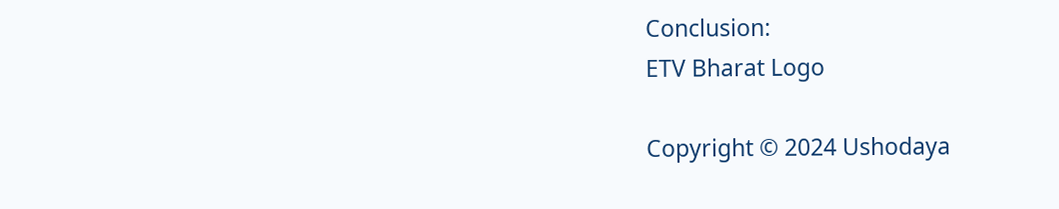Conclusion:
ETV Bharat Logo

Copyright © 2024 Ushodaya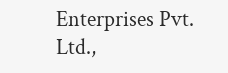Enterprises Pvt. Ltd.,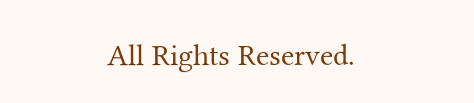All Rights Reserved.